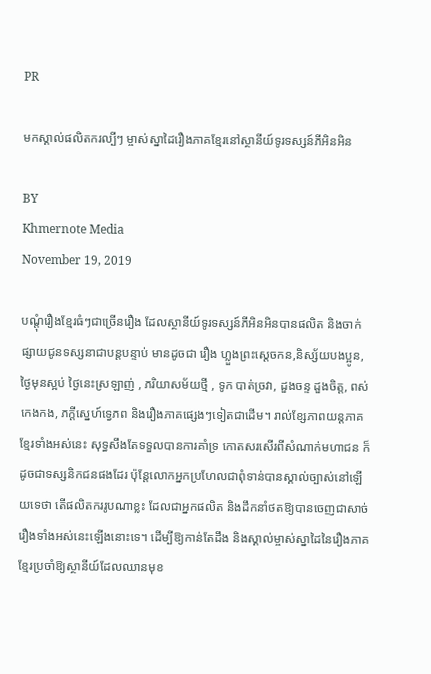PR

មកស្គាល់ផលិតករល្បីៗ ម្ចាស់ស្នាដៃរឿងភាគខ្មែរនៅស្ថានីយ៍ទូរទស្សន៍ភីអិនអិន

BY
Khmernote Media
November 19, 2019

បណ្តុំរឿងខ្មែរធំៗជាច្រើនរឿង ដែលស្ថានីយ៍ទូរទស្សន៍ភីអិនអិនបានផលិត និងចាក់ផ្សាយជូនទស្សនាជាបន្តបន្ទាប់ មានដូចជា រឿង ហ្លួងព្រះស្តេចកន,និស្ស័យបងប្អូន, ថ្ងៃមុនស្អប់ ថ្ងៃនេះស្រឡាញ់ , ភរិយាសម័យថ្មី , ទូក បាត់ច្រវា, ដួងចន្ទ ដួងចិត្ត, ពស់កេងកង, ភក្តីស្នេហ៍ទ្វេភព និងរឿងភាគផ្សេងៗទៀតជាដើម។ រាល់ខ្សែភាពយន្តភាគខ្មែរទាំងអស់នេះ សុទ្ធសឹងតែទទួលបានការគាំទ្រ កោតសរសើរពីសំណាក់មហាជន ក៏ដូចជាទស្សនិកជនផងដែរ ប៉ុន្តែលោកអ្នកប្រហែលជាពុំទាន់បានស្គាល់ច្បាស់នៅឡើយទេថា តើផលិតកររូបណាខ្លះ ដែលជាអ្នកផលិត និងដឹកនាំថតឱ្យបានចេញជាសាច់រឿងទាំងអស់នេះឡើងនោះទេ។ ដើម្បីឱ្យកាន់តែដឹង និងស្គាល់ម្ចាស់ស្នាដៃនៃរឿងភាគខ្មែរប្រចាំឱ្យស្ថានីយ៍ដែលឈានមុខ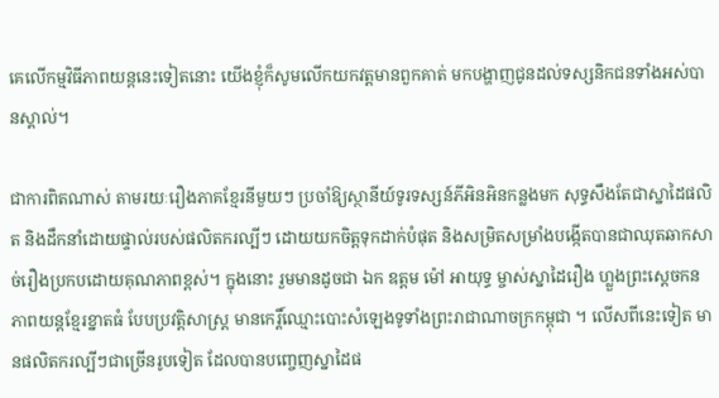គេលើកម្មវិធីភាពយន្តនេះទៀតនោះ យើងខ្ញុំក៏សូមលើកយកវត្តមានពួកគាត់ មកបង្ហាញជូនដល់ទស្សនិកជនទាំងអស់បានស្គាល់។

ជាការពិតណាស់ តាមរយៈរឿងភាគខ្មែរនីមួយៗ ប្រចាំឱ្យស្ថានីយ៍ទូរទស្សន៍ភីអិនអិនកន្លងមក សុទ្ធសឹងតែជាស្នាដៃផលិត និងដឹកនាំដោយផ្ទាល់របស់ផលិតករល្បីៗ ដោយយកចិត្តទុកដាក់បំផុត និងសម្រិតសម្រាំងបង្កើតបានជាឈុតឆាកសាច់រឿងប្រកបដោយគុណភាពខ្ពស់។ ក្នុងនោះ រួមមានដូចជា ឯក ឧត្តម ម៉ៅ អាយុទ្ធ ម្ចាស់ស្នាដៃរឿង ហ្លួងព្រះស្តេចកន ភាពយន្តខ្មែរខ្នាតធំ បែបប្រវត្តិសាស្ត្រ មានកេរ្តិ៍ឈ្មោះបោះសំឡេងទូទាំងព្រះរាជាណាចក្រកម្ពុជា ។ លើសពីនេះទៀត មានផលិតករល្បីៗជាច្រើនរូបទៀត ដែលបានបញ្ចេញស្នាដៃផ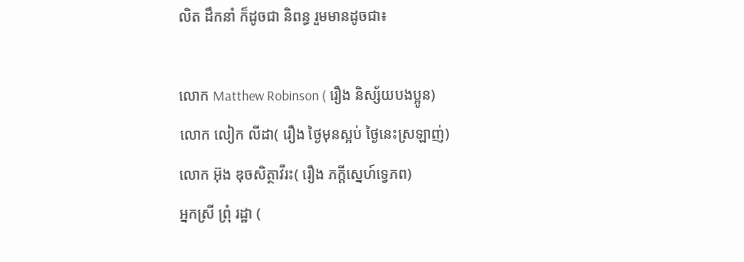លិត ដឹកនាំ ក៏ដូចជា និពន្ធ រួមមានដូចជា៖

លោក Matthew Robinson ( រឿង និស្ស័យបងប្អូន)
លោក លៀក លីដា( រឿង ថ្ងៃមុនស្អប់ ថ្ងៃនេះស្រឡាញ់)
លោក អ៊ុង ឌុចសិត្ថាវីរះ( រឿង ភក្តីស្នេហ៍ទេ្វភព)
អ្នកស្រី ព្រុំ រដ្ឋា (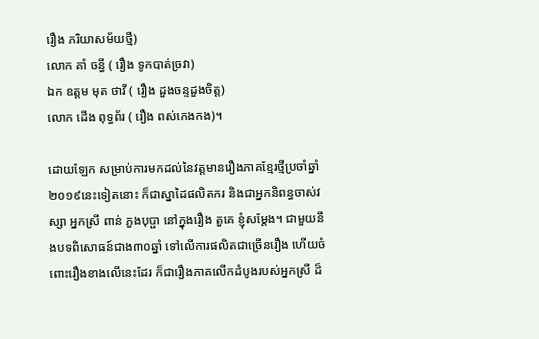រឿង ភរិយាសម័យថ្មី)
លោក គាំ ចន្ធី ( រឿង ទូកបាត់ច្រវា)
ឯក ឧត្តម មុត ថាវី ( រឿង ដួងចន្ទដួងចិត្ត)
លោក ដើង ពុទ្ធព័រ ( រឿង ពស់កេងកង)។

ដោយឡែក សម្រាប់ការមកដល់នៃវត្តមានរឿងភាគខ្មែរថ្មីប្រចាំឆ្នាំ២០១៩នេះទៀតនោះ ក៏ជាស្នាដៃផលិតករ និងជាអ្នកនិពន្ធចាស់វស្សា អ្នកស្រី ពាន់ ភួងបុប្ផា នៅក្នុងរឿង តួគេ ខ្ញុំសម្តែង។ ជាមួយនឹងបទពិសោធន៍ជាង៣០ឆ្នាំ ទៅលើការផលិតជាច្រើនរឿង ហើយចំពោះរឿងខាងលើនេះដែរ ក៏ជារឿងភាគលើកដំបូងរបស់អ្នកស្រី ដ៏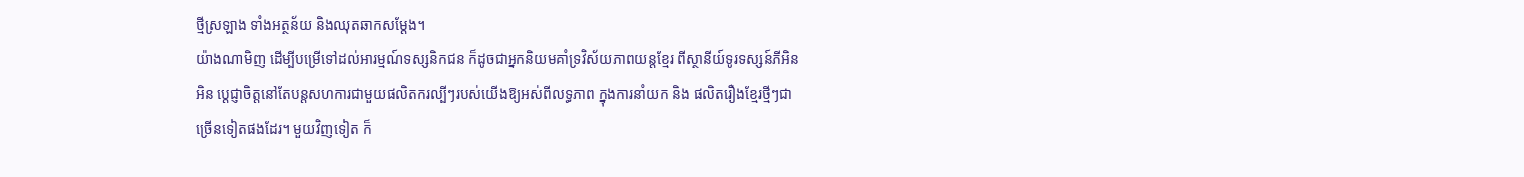ថ្មីស្រឡាង ទាំងអត្ថន័យ និងឈុតឆាកសម្តែង។
យ៉ាងណាមិញ ដើម្បីបម្រើទៅដល់អារម្មណ៍ទស្សនិកជន ក៏ដូចជាអ្នកនិយមគាំទ្រវិស័យភាពយន្តខ្មែរ ពីស្ថានីយ៍ទូរទស្សន៍ភីអិនអិន ប្តេជ្ញាចិត្តនៅតែបន្តសហការជាមួយផលិតករល្បីៗរបស់យើងឱ្យអស់ពីលទ្ធភាព ក្នុងការនាំយក និង ផលិតរឿងខ្មែរថ្មីៗជាច្រើនទៀតផងដែរ។ មួយវិញទៀត ក៏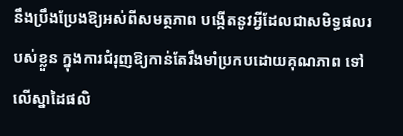នឹងប្រឹងប្រែងឱ្យអស់ពីសមត្ថភាព បង្កើតនូវអ្វីដែលជាសមិទ្ធផលរបស់ខ្លួន ក្នុងការជំរុញឱ្យកាន់តែរឹងមាំប្រកបដោយគុណភាព ទៅលើស្នាដៃផលិ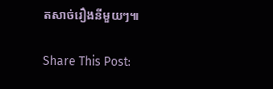តសាច់រឿងនីមួយៗ៕

Share This Post: